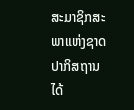ສະມາຊິກສະພາແຫ່ງຊາດປາກິສຖານໄດ້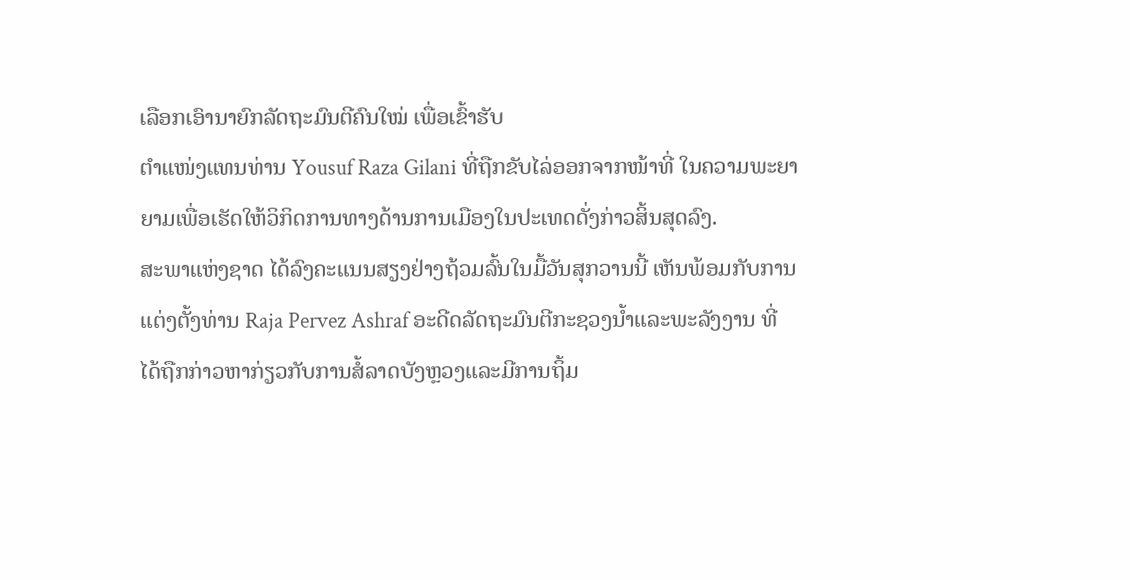ເລືອກເອົານາຍົກລັດຖະມົນຕີຄົນໃໝ່ ເພື່ອເຂົ້າຮັບ
ຕຳແໜ່ງແທນທ່ານ Yousuf Raza Gilani ທີ່ຖືກຂັບໄລ່ອອກຈາກໜ້າທີ່ ໃນຄວາມພະຍາ
ຍາມເພື່ອເຮັດໃຫ້ວິກິດການທາງດ້ານການເມືອງໃນປະເທດດັ່ງກ່າວສິ້ນສຸດລົງ.
ສະພາແຫ່ງຊາດ ໄດ້ລົງຄະແນນສຽງຢ່າງຖ້ວມລົ້ນໃນມື້ວັນສຸກວານນີ້ ເຫັນພ້ອມກັບການ
ແຕ່ງຕັ້ງທ່ານ Raja Pervez Ashraf ອະດີດລັດຖະມົນຕີກະຊວງນໍ້າແລະພະລັງງານ ທີ່
ໄດ້ຖືກກ່າວຫາກ່ຽວກັບການສໍ້ລາດບັງຫຼວງແລະມີການຖິ້ມ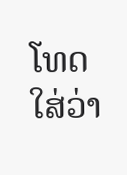ໂທດໃສ່ວ່າ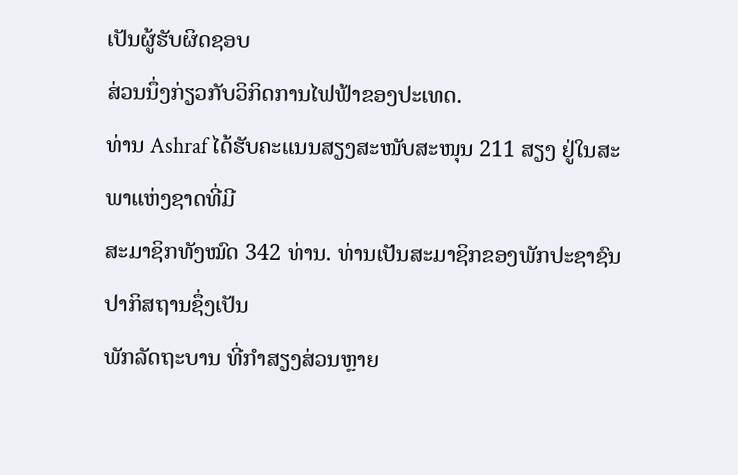ເປັນຜູ້ຮັບຜິດຊອບ
ສ່ວນນຶ່ງກ່ຽວກັບວິກິດການໄຟຟ້າຂອງປະເທດ.
ທ່ານ Ashraf ໄດ້ຮັບຄະແນນສຽງສະໜັບສະໜຸນ 211 ສຽງ ຢູ່ໃນສະພາແຫ່ງຊາດທີ່ມີ
ສະມາຊິກທັງໝົດ 342 ທ່ານ. ທ່ານເປັນສະມາຊິກຂອງພັກປະຊາຊົນປາກິສຖານຊຶ່ງເປັນ
ພັກລັດຖະບານ ທີ່ກຳສຽງສ່ວນຫຼາຍ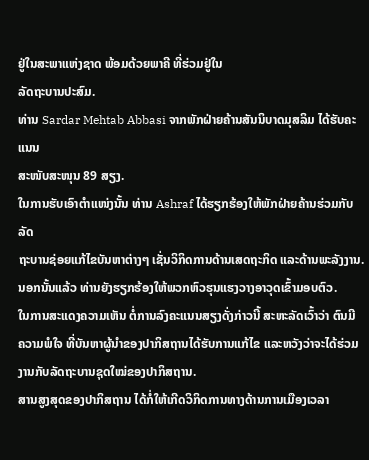ຢູ່ໃນສະພາແຫ່ງຊາດ ພ້ອມດ້ວຍພາຄີ ທີ່ຮ່ວມຢູ່ໃນ
ລັດຖະບານປະສົມ.
ທ່ານ Sardar Mehtab Abbasi ຈາກພັກຝ່າຍຄ້ານສັນນິບາດມຸສລິມ ໄດ້ຮັບຄະແນນ
ສະໜັບສະໜຸນ 89 ສຽງ.
ໃນການຮັບເອົາຕຳແໜ່ງນັ້ນ ທ່ານ Ashraf ໄດ້ຮຽກຮ້ອງໃຫ້ພັກຝ່າຍຄ້ານຮ່ວມກັບລັດ
ຖະບານຊ່ອຍແກ້ໄຂບັນຫາຕ່າງໆ ເຊັ່ນວິກິດການດ້ານເສດຖະກິດ ແລະດ້ານພະລັງງານ.
ນອກນັ້ນແລ້ວ ທ່ານຍັງຮຽກຮ້ອງໃຫ້ພວກຫົວຮຸນແຮງວາງອາວຸດເຂົ້າມອບຕົວ.
ໃນການສະແດງຄວາມເຫັນ ຕໍ່ການລົງຄະແນນສຽງດັ່ງກ່າວນີ້ ສະຫະລັດເວົ້າວ່າ ຕົນມີ
ຄວາມພໍໃຈ ທີ່ບັນຫາຜູ້ນຳຂອງປາກິສຖານໄດ້ຮັບການແກ້ໄຂ ແລະຫວັງວ່າຈະໄດ້ຮ່ວມ
ງານກັບລັດຖະບານຊຸດໃໝ່ຂອງປາກິສຖານ.
ສານສູງສຸດຂອງປາກິສຖານ ໄດ້ກໍ່ໃຫ້ເກີດວິກິດການທາງດ້ານການເມືອງເວລາ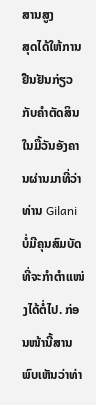ສານສູງ
ສຸດໄດ້ໃຫ້ການຢືນຢັນກ່ຽວກັບຄຳຕັດສິນໃນມື້ວັນອັງຄານຜ່ານມາທີ່ວ່າ ທ່ານ Gilani
ບໍ່ມີຄຸນສົມບັດທີ່ຈະກຳຕຳແໜ່ງໄດ້ຕໍ່ໄປ. ກ່ອນໜ້ານີ້ສານພົບເຫັນວ່າທ່າ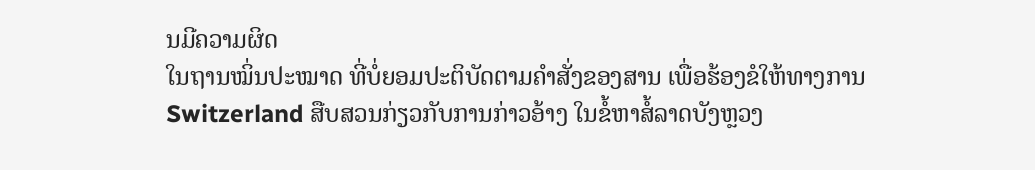ນມີຄວາມຜິດ
ໃນຖານໝິ່ນປະໝາດ ທີ່ບໍ່ຍອມປະຕິບັດຕາມຄຳສັ່ງຂອງສານ ເພື່ອຮ້ອງຂໍໃຫ້ທາງການ
Switzerland ສືບສວນກ່ຽວກັບການກ່າວອ້າງ ໃນຂໍ້ຫາສໍ້ລາດບັງຫຼວງ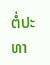ຕໍ່ປະທາ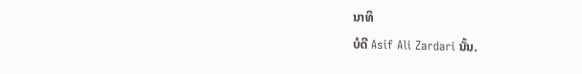ນາທິ
ບໍດີ Asif Ali Zardari ນັ້ນ.